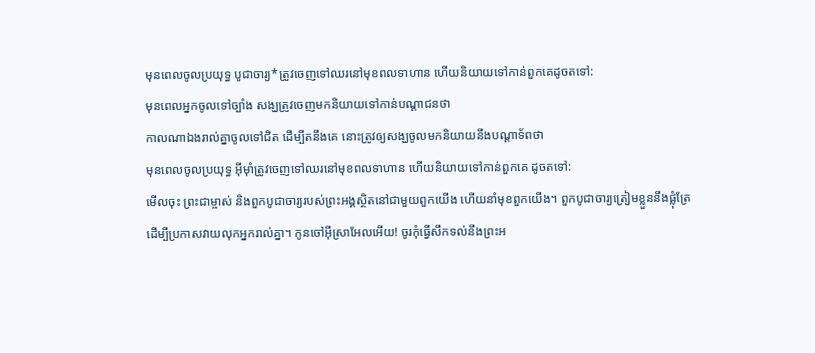មុនពេលចូលប្រយុទ្ធ បូជាចារ្យ*ត្រូវចេញទៅឈរនៅមុខពលទាហាន ហើយនិយាយទៅកាន់ពួកគេដូចតទៅ:
មុនពេលអ្នកចូលទៅច្បាំង សង្ឃត្រូវចេញមកនិយាយទៅកាន់បណ្ដាជនថា
កាលណាឯងរាល់គ្នាចូលទៅជិត ដើម្បីតនឹងគេ នោះត្រូវឲ្យសង្ឃចូលមកនិយាយនឹងបណ្តាទ័ពថា
មុនពេលចូលប្រយុទ្ធ អ៊ីមុាំត្រូវចេញទៅឈរនៅមុខពលទាហាន ហើយនិយាយទៅកាន់ពួកគេ ដូចតទៅ:
មើលចុះ ព្រះជាម្ចាស់ និងពួកបូជាចារ្យរបស់ព្រះអង្គស្ថិតនៅជាមួយពួកយើង ហើយនាំមុខពួកយើង។ ពួកបូជាចារ្យត្រៀមខ្លួននឹងផ្លុំត្រែ ដើម្បីប្រកាសវាយលុកអ្នករាល់គ្នា។ កូនចៅអ៊ីស្រាអែលអើយ! ចូរកុំធ្វើសឹកទល់នឹងព្រះអ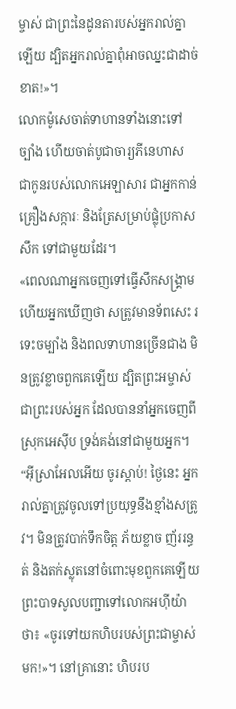ម្ចាស់ ជាព្រះនៃដូនតារបស់អ្នករាល់គ្នាឡើយ ដ្បិតអ្នករាល់គ្នាពុំអាចឈ្នះជាដាច់ខាត!»។
លោកម៉ូសេចាត់ទាហានទាំងនោះទៅច្បាំង ហើយចាត់បូជាចារ្យភីនេហាស ជាកូនរបស់លោកអេឡាសារ ជាអ្នកកាន់គ្រឿងសក្ការៈ និងត្រែសម្រាប់ផ្លុំប្រកាសសឹក ទៅជាមួយដែរ។
«ពេលណាអ្នកចេញទៅធ្វើសឹកសង្គ្រាម ហើយអ្នកឃើញថា សត្រូវមានទ័ពសេះ រទេះចម្បាំង និងពលទាហានច្រើនជាង មិនត្រូវខ្លាចពួកគេឡើយ ដ្បិតព្រះអម្ចាស់ ជាព្រះរបស់អ្នក ដែលបាននាំអ្នកចេញពីស្រុកអេស៊ីប ទ្រង់គង់នៅជាមួយអ្នក។
“អ៊ីស្រាអែលអើយ ចូរស្ដាប់! ថ្ងៃនេះ អ្នករាល់គ្នាត្រូវចូលទៅប្រយុទ្ធនឹងខ្មាំងសត្រូវ។ មិនត្រូវបាក់ទឹកចិត្ត ភ័យខ្លាច ញ័ររន្ធត់ និងតក់ស្លុតនៅចំពោះមុខពួកគេឡើយ
ព្រះបាទសូលបញ្ជាទៅលោកអហ៊ីយ៉ាថា៖ «ចូរទៅយកហិបរបស់ព្រះជាម្ចាស់មក!»។ នៅគ្រានោះ ហិបរប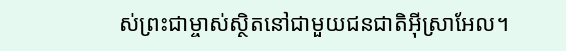ស់ព្រះជាម្ចាស់ស្ថិតនៅជាមួយជនជាតិអ៊ីស្រាអែល។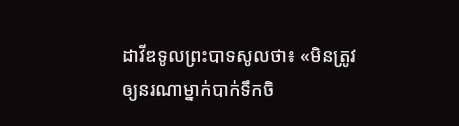ដាវីឌទូលព្រះបាទសូលថា៖ «មិនត្រូវឲ្យនរណាម្នាក់បាក់ទឹកចិ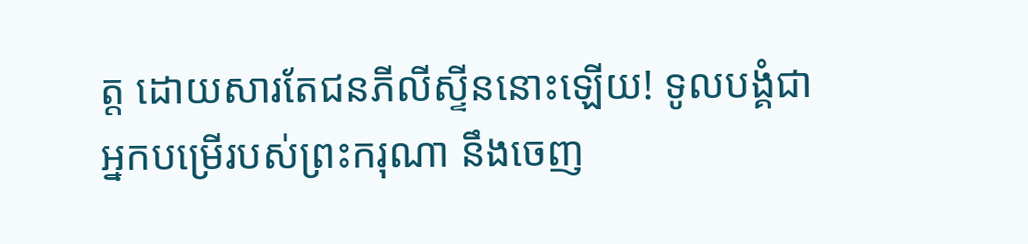ត្ត ដោយសារតែជនភីលីស្ទីននោះឡើយ! ទូលបង្គំជាអ្នកបម្រើរបស់ព្រះករុណា នឹងចេញ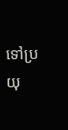ទៅប្រយុ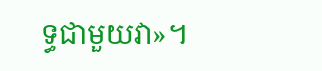ទ្ធជាមួយវា»។